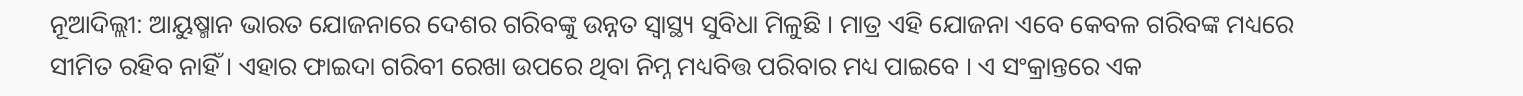ନୂଆଦିଲ୍ଲୀ: ଆୟୁଷ୍ମାନ ଭାରତ ଯୋଜନାରେ ଦେଶର ଗରିବଙ୍କୁ ଉନ୍ନତ ସ୍ବାସ୍ଥ୍ୟ ସୁବିଧା ମିଳୁଛି । ମାତ୍ର ଏହି ଯୋଜନା ଏବେ କେବଳ ଗରିବଙ୍କ ମଧ୍ୟରେ ସୀମିତ ରହିବ ନାହିଁ । ଏହାର ଫାଇଦା ଗରିବୀ ରେଖା ଉପରେ ଥିବା ନିମ୍ନ ମଧ୍ୟବିତ୍ତ ପରିବାର ମଧ୍ୟ ପାଇବେ । ଏ ସଂକ୍ରାନ୍ତରେ ଏକ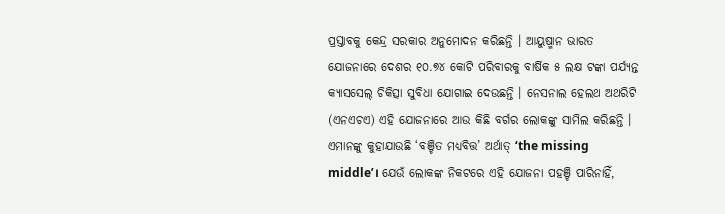ପ୍ରସ୍ତାବକୁ କେନ୍ଦ୍ର ସରକାର ଅନୁମୋଦନ କରିଛନ୍ତି । ଆୟୁଷ୍ମାନ ଭାରତ ଯୋଜନାରେ ଦେଶର ୧୦.୭୪ କୋଟି ପରିବାରକୁ ବାର୍ଷିକ ୫ ଲକ୍ଷ ଟଙ୍କା ପର୍ଯ୍ୟନ୍ତ କ୍ୟାସସେଲ୍ ଚିକିତ୍ସା ସୁବିଧା ଯୋଗାଇ ଦେଉଛନ୍ତି । ନେସନାଲ ହେଲଥ ଅଥରିଟି (ଏନଏଚଏ) ଏହି ଯୋଜନାରେ ଆଉ କିଛି ବର୍ଗର ଲୋକଙ୍କୁ ସାମିଲ କରିଛନ୍ତି । ଏମାନଙ୍କୁ କୁହାଯାଉଛି ‘ବଞ୍ଚିତ ମଧ୍ୟବିତ୍ତ’ ଅର୍ଥାତ୍ ‘the missing middle’। ଯେଉଁ ଲୋକଙ୍କ ନିକଟରେ ଏହି ଯୋଜନା ପହଞ୍ଚି ପାରିନାହିଁ,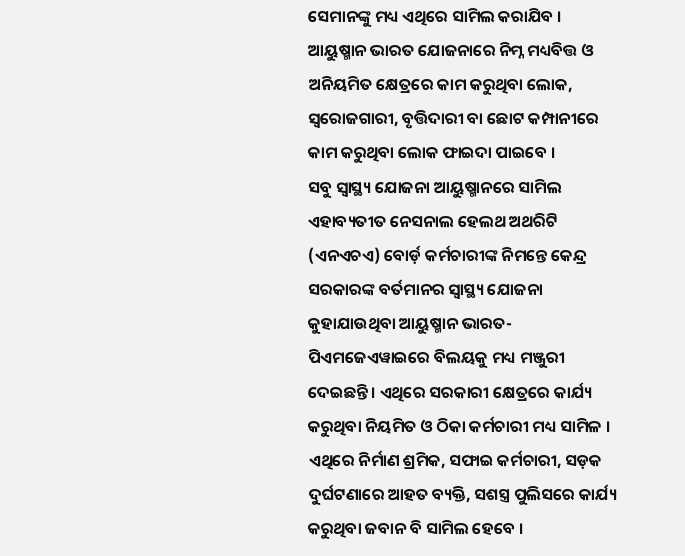ସେମାନଙ୍କୁ ମଧ୍ୟ ଏଥିରେ ସାମିଲ କରାଯିବ । ଆୟୁଷ୍ମାନ ଭାରତ ଯୋଜନାରେ ନିମ୍ନ ମଧ୍ୟବିତ୍ତ ଓ ଅନିୟମିତ କ୍ଷେତ୍ରରେ କାମ କରୁଥିବା ଲୋକ, ସ୍ବରୋଜଗାରୀ, ବୃତ୍ତିଦାରୀ ବା ଛୋଟ କମ୍ପାନୀରେ କାମ କରୁଥିବା ଲୋକ ଫାଇଦା ପାଇବେ ।
ସବୁ ସ୍ବାସ୍ଥ୍ୟ ଯୋଜନା ଆୟୁଷ୍ମାନରେ ସାମିଲ
ଏହାବ୍ୟତୀତ ନେସନାଲ ହେଲଥ ଅଥରିଟି (ଏନଏଚଏ) ବୋର୍ଡ଼ କର୍ମଚାରୀଙ୍କ ନିମନ୍ତେ କେନ୍ଦ୍ର ସରକାରଙ୍କ ବର୍ତମାନର ସ୍ୱାସ୍ଥ୍ୟ ଯୋଜନା କୁହାଯାଉଥିବା ଆୟୁଷ୍ମାନ ଭାରତ-ପିଏମଜେଏୱାଇରେ ବିଲୟକୁ ମଧ୍ୟ ମଞ୍ଜୁରୀ ଦେଇଛନ୍ତି । ଏଥିରେ ସରକାରୀ କ୍ଷେତ୍ରରେ କାର୍ଯ୍ୟ କରୁଥିବା ନିୟମିତ ଓ ଠିକା କର୍ମଚାରୀ ମଧ୍ୟ ସାମିଳ । ଏଥିରେ ନିର୍ମାଣ ଶ୍ରମିକ, ସଫାଇ କର୍ମଚାରୀ, ସଡ଼କ ଦୁର୍ଘଟଣାରେ ଆହତ ବ୍ୟକ୍ତି, ସଶସ୍ତ୍ର ପୁଲିସରେ କାର୍ଯ୍ୟ କରୁଥିବା ଜବାନ ବି ସାମିଲ ହେବେ ।